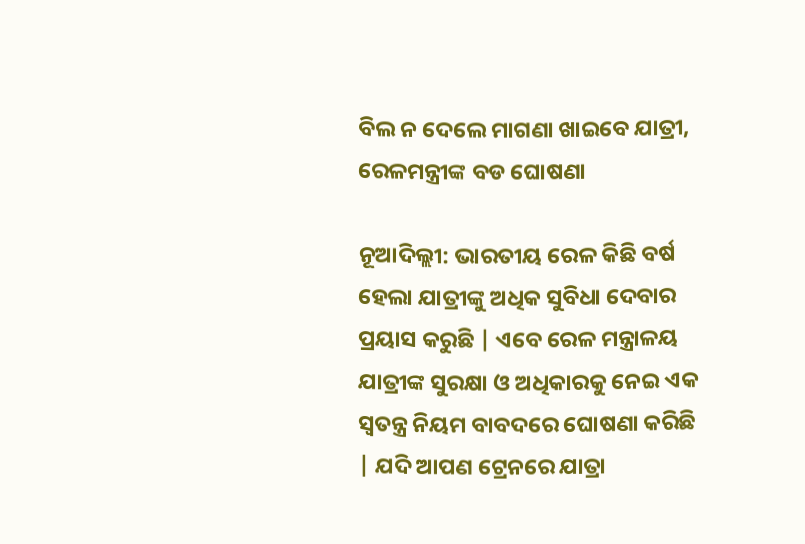ବିଲ ନ ଦେଲେ ମାଗଣା ଖାଇବେ ଯାତ୍ରୀ, ରେଳମନ୍ତ୍ରୀଙ୍କ ବଡ ଘୋଷଣା

ନୂଆଦିଲ୍ଲୀ: ଭାରତୀୟ ରେଳ କିଛି ବର୍ଷ ହେଲା ଯାତ୍ରୀଙ୍କୁ ଅଧିକ ସୁବିଧା ଦେବାର ପ୍ରୟାସ କରୁଛି | ଏବେ ରେଳ ମନ୍ତ୍ରାଳୟ ଯାତ୍ରୀଙ୍କ ସୁରକ୍ଷା ଓ ଅଧିକାରକୁ ନେଇ ଏକ ସ୍ୱତନ୍ତ୍ର ନିୟମ ବାବଦରେ ଘୋଷଣା କରିଛି | ଯଦି ଆପଣ ଟ୍ରେନରେ ଯାତ୍ରା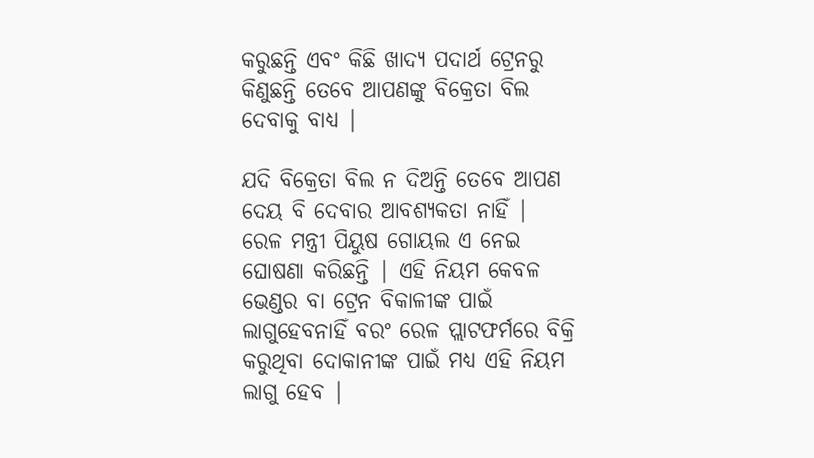କରୁଛନ୍ତି ଏବଂ କିଛି ଖାଦ୍ୟ ପଦାର୍ଥ ଟ୍ରେନରୁ କିଣୁଛନ୍ତି ତେବେ ଆପଣଙ୍କୁ ବିକ୍ରେତା ବିଲ ଦେବାକୁ ବାଧ୍ୟ |

ଯଦି ବିକ୍ରେତା ବିଲ ନ ଦିଅନ୍ତି ତେବେ ଆପଣ ଦେୟ ବି ଦେବାର ଆବଶ୍ୟକତା ନାହିଁ | ରେଳ ମନ୍ତ୍ରୀ ପିୟୁଷ ଗୋୟଲ ଏ ନେଇ ଘୋଷଣା କରିଛନ୍ତି | ଏହି ନିୟମ କେବଳ ଭେଣ୍ଡର ବା ଟ୍ରେନ ବିକାଳୀଙ୍କ ପାଇଁ ଲାଗୁହେବନାହିଁ ବରଂ ରେଳ ପ୍ଲାଟଫର୍ମରେ ବିକ୍ରି କରୁଥିବା ଦୋକାନୀଙ୍କ ପାଇଁ ମଧ୍ୟ ଏହି ନିୟମ ଲାଗୁ ହେବ |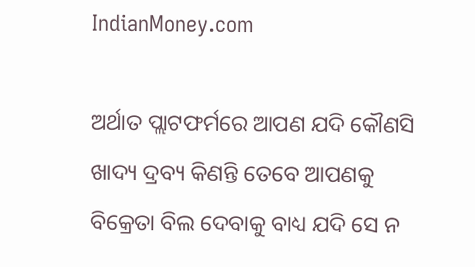IndianMoney.com

ଅର୍ଥାତ ପ୍ଲାଟଫର୍ମରେ ଆପଣ ଯଦି କୌଣସି ଖାଦ୍ୟ ଦ୍ରବ୍ୟ କିଣନ୍ତି ତେବେ ଆପଣକୁ ବିକ୍ରେତା ବିଲ ଦେବାକୁ ବାଧ୍ୟ ଯଦି ସେ ନ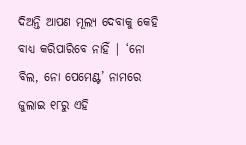ଦିଅନ୍ତି ଆପଣ ମୂଲ୍ୟ ଦେବାକୁ କେହି ବାଧ୍ୟ କରିପାରିବେ ନାହିଁ | ‘ନୋ ବିଲ, ନୋ ପେମେଣ୍ଟ’ ନାମରେ ଜୁଲାଇ ୧୮ରୁ ଏହି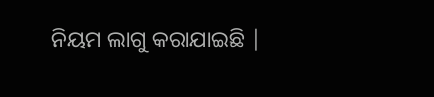ନିୟମ ଲାଗୁ କରାଯାଇଛି |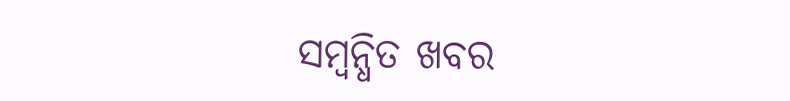ସମ୍ବନ୍ଧିତ ଖବର